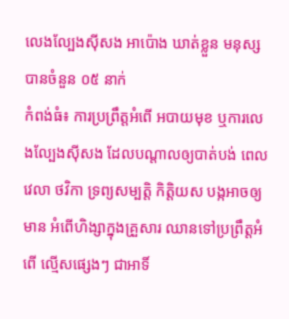លេងល្បែងស៊ីសង អាប៉ោង ឃាត់ខ្លួន មនុស្សបានចំនួន ០៥ នាក់
កំពង់ធំ៖ ការប្រព្រឹត្តអំពើ អបាយមុខ ឬការលេងល្បែងស៊ីសង ដែលបណ្តាលឲ្យបាត់បង់ ពេលវេលា ថវិកា ទ្រព្យសម្បត្តិ កិត្តិយស បង្កអាចឲ្យមាន អំពើហិង្សាក្នុងគ្រួសារ ឈានទៅប្រព្រឹត្តអំពើ ល្មើសផ្សេងៗ ជាអាទិ៍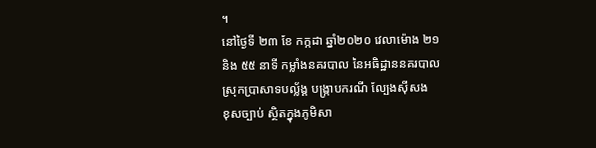។
នៅថ្ងៃទី ២៣ ខែ កក្កដា ឆ្នាំ២០២០ វេលាម៉ោង ២១
និង ៥៥ នាទី កម្លាំងនគរបាល នៃអធិដ្ឋាននគរបាល
ស្រុកប្រាសាទបល័្លង្គ បង្ក្រាបករណី ល្បែងស៊ីសង
ខុសច្បាប់ ស្ថិតក្នុងភូមិសា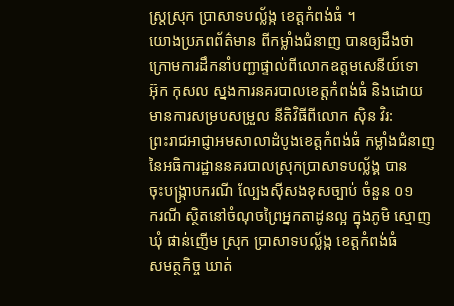ស្ត្រស្រុក ប្រាសាទបល្ល័ង្ក ខេត្តកំពង់ធំ ។
យោងប្រភពព័ត៌មាន ពីកម្លាំងជំនាញ បានឲ្យដឹងថា
ក្រោមការដឹកនាំបញ្ជាផ្ទាល់ពីលោកឧត្តមសេនីយ៍ទោ
អ៊ុក កុសល ស្នងការនគរបាលខេត្តកំពង់ធំ និងដោយ
មានការសម្របសម្រួល នីតិវិធីពីលោក ស៊ិន វិរ:
ព្រះរាជអាជ្ញាអមសាលាដំបូងខេត្តកំពង់ធំ កម្លាំងជំនាញ
នៃអធិការដ្ឋាននគរបាលស្រុកប្រាសាទបល័្លង្គ បាន
ចុះបង្ក្រាបករណី ល្បែងសុីសងខុសច្បាប់ ចំនួន ០១
ករណី ស្ថិតនៅចំណុចព្រៃអ្នកតាដូនល្អ ក្នុងភូមិ ស្មោញ
ឃុំ ផាន់ញើម ស្រុក ប្រាសាទបល្ល័ង្ក ខេត្តកំពង់ធំ
សមត្ថកិច្ច ឃាត់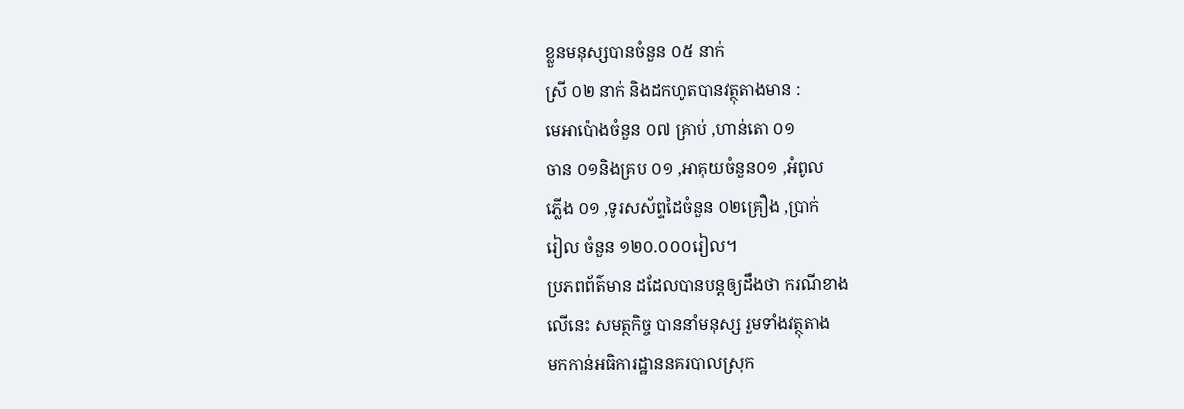ខ្លួនមនុស្សបានចំនួន ០៥ នាក់
ស្រី ០២ នាក់ និងដកហូតបានវត្ថុតាងមាន :
មេអាប៉ោងចំនួន ០៧ គ្រាប់ ,ហាន់តោ ០១
ចាន ០១និងគ្រប ០១ ,អាគុយចំនួន០១ ,អំពូល
ភ្លើង ០១ ,ទូរសស័ព្ទដៃចំនួន ០២គ្រឿង ,ប្រាក់
រៀល ចំនួន ១២០.០០០រៀល។
ប្រភពព័ត៌មាន ដដែលបានបន្តឲ្យដឹងថា ករណីខាង
លើនេះ សមត្ថកិច្ច បាននាំមនុស្ស រួមទាំងវត្ថុតាង
មកកាន់អធិការដ្ឋាននគរបាលស្រុក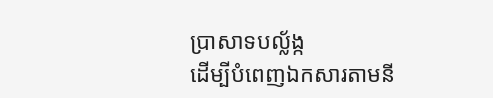ប្រាសាទបល្ល័ង្ក
ដើម្បីបំពេញឯកសារតាមនី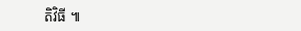តិវិធី ៕